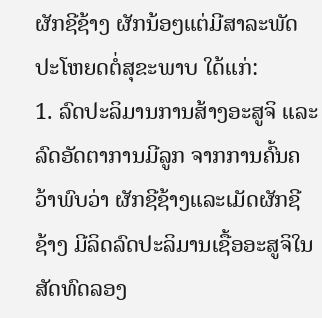ຜັກຊີຊ້າງ ຜັກນ້ອໆແຕ່ມີສາລະພັດປະໂຫຍດຕໍ່ສຸຂະພາບ ໃດ້ແກ່:
1. ລົດປະລິມານການສ້າງອະສູຈິ ແລະລົດອັດຕາການມີລູກ ຈາກການຄົ້ນຄວ້າພົບວ່າ ຜັກຊີຊ້າງແລະເມັດຜັກຊີຊ້າງ ມີລິດລົດປະລິມານເຊື້ອອະສູຈິໃນສັດທົດລອງ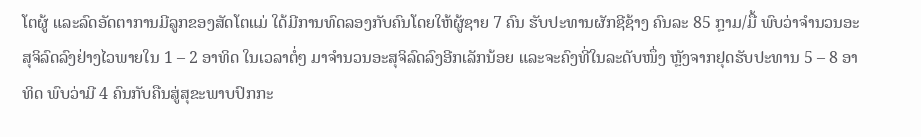ໂຕຜູ້ ແລະລົດອັດຕາການມີລູກຂອງສັດໂຕແມ່ ໃດ້ມີການທົດລອງກັບຄົນໂດຍໃຫ້ຜູ້ຊາຍ 7 ຄົນ ຮັບປະທານຜັກຊີຊ້າງ ຄົນລະ 85 ກຼາມ/ມື້ ພົບວ່າຈຳນວນອະສຸຈິລົດລົງຢ່າງໄວພາຍໃນ 1 – 2 ອາທິດ ໃນເວລາຕໍ່ໆ ມາຈຳນວນອະສຸຈິລົດລົງອີກເລັກນ້ອຍ ແລະຈະຄົງທີ່ໃນລະດັບໜຶ່ງ ຫຼັງຈາກຢຸດຮັບປະທານ 5 – 8 ອາທິດ ພົບວ່າມີ 4 ຄົນກັບຄືນສູ່ສຸຂະພາບປົກກະ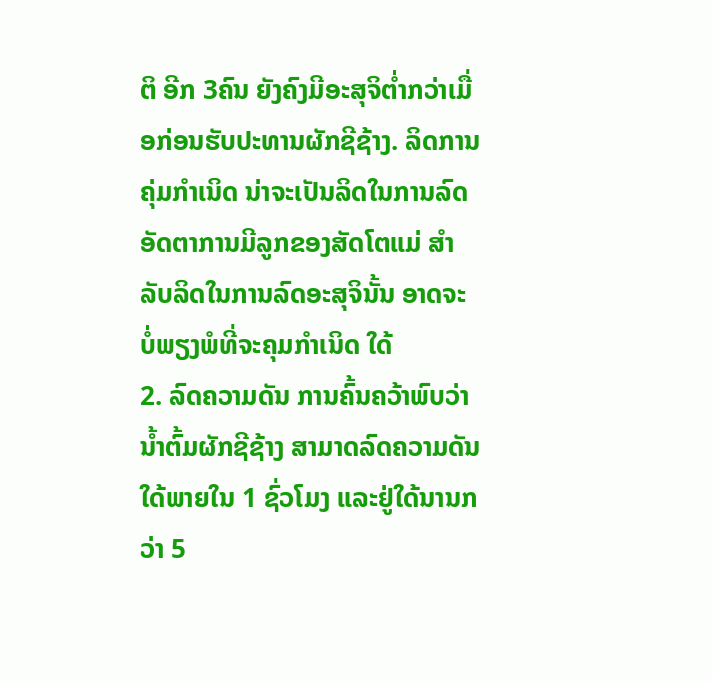ຕິ ອີກ 3ຄົນ ຍັງຄົງມີອະສຸຈິຕ່ຳກວ່າເມື່ອກ່ອນຮັບປະທານຜັກຊີຊ້າງ. ລິດການຄຸ່ມກຳເນິດ ນ່າຈະເປັນລິດໃນການລົດອັດຕາການມີລູກຂອງສັດໂຕແມ່ ສຳລັບລິດໃນການລົດອະສຸຈິນັ້ນ ອາດຈະບໍ່ພຽງພໍທີ່ຈະຄຸມກຳເນິດ ໃດ້
2. ລົດຄວາມດັນ ການຄົ້ນຄວ້າພົບວ່າ ນ້ຳຕົ້ມຜັກຊີຊ້າງ ສາມາດລົດຄວາມດັນໃດ້ພາຍໃນ 1 ຊົ່ວໂມງ ແລະຢູ່ໃດ້ນານກວ່າ 5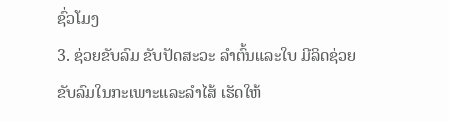ຊົ່ວໂມງ
3. ຊ່ວຍຂັບລົມ ຂັບປັດສະວະ ລຳຕົ້ນແລະໃບ ມີລິດຊ່ວຍຂັບລົມໃນກະເພາະແລະລຳໄສ້ ເຮັດໃຫ້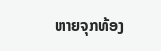ຫາຍຈຸກທ້ອງ